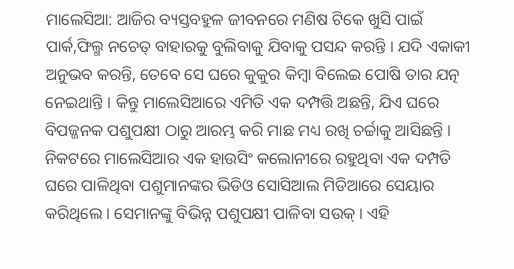ମାଲେସିଆ: ଆଜିର ବ୍ୟସ୍ତବହୁଳ ଜୀବନରେ ମଣିଷ ଟିକେ ଖୁସି ପାଇଁ ପାର୍କ,ଫିଲ୍ମ ନଚେତ୍ ବାହାରକୁ ବୁଲିବାକୁ ଯିବାକୁ ପସନ୍ଦ କରନ୍ତି । ଯଦି ଏକାକୀ ଅନୁଭବ କରନ୍ତି, ତେବେ ସେ ଘରେ କୁକୁର କିମ୍ବା ବିଲେଇ ପୋଷି ତାର ଯତ୍ନ ନେଇଥାନ୍ତି । କିନ୍ତୁ ମାଲେସିଆରେ ଏମିତି ଏକ ଦମ୍ପତ୍ତି ଅଛନ୍ତି, ଯିଏ ଘରେ ବିପଜ୍ଜନକ ପଶୁପକ୍ଷୀ ଠାରୁ ଆରମ୍ଭ କରି ମାଛ ମଧ୍ୟ ରଖି ଚର୍ଚ୍ଚାକୁ ଆସିଛନ୍ତି ।
ନିକଟରେ ମାଲେସିଆର ଏକ ହାଉସିଂ କଲୋନୀରେ ରହୁଥିବା ଏକ ଦମ୍ପତି ଘରେ ପାଳିଥିବା ପଶୁମାନଙ୍କର ଭିଡିଓ ସୋସିଆଲ ମିଡିଆରେ ସେୟାର କରିଥିଲେ । ସେମାନଙ୍କୁ ବିଭିନ୍ନ ପଶୁପକ୍ଷୀ ପାଳିବା ସଉକ୍ । ଏହି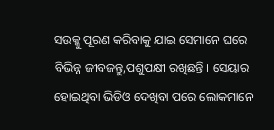ସଉକ୍କୁ ପୂରଣ କରିବାକୁ ଯାଇ ସେମାନେ ଘରେ ବିଭିନ୍ନ ଜୀବଜନ୍ତୁ,ପଶୁପକ୍ଷୀ ରଖିଛନ୍ତି । ସେୟାର ହୋଇଥିବା ଭିଡିଓ ଦେଖିବା ପରେ ଲୋକମାନେ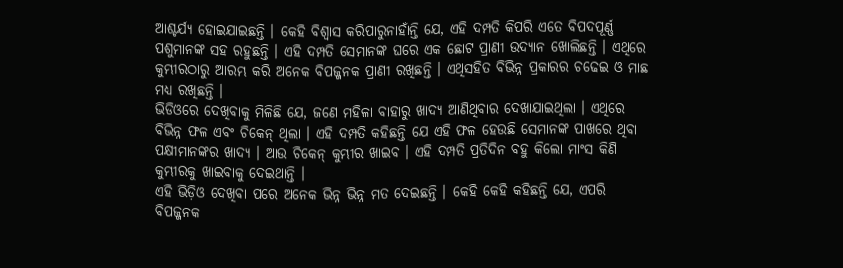ଆଶ୍ଚର୍ଯ୍ୟ ହୋଇଯାଇଛନ୍ତି । କେହି ବିଶ୍ୱାସ କରିପାରୁନାହାଁନ୍ତି ଯେ, ଏହି ଦମ୍ପତି କିପରି ଏତେ ବିପଦପୂର୍ଣ୍ଣ ପଶୁମାନଙ୍କ ସହ ରହୁଛନ୍ତି । ଏହି ଦମ୍ପତି ସେମାନଙ୍କ ଘରେ ଏକ ଛୋଟ ପ୍ରାଣୀ ଉଦ୍ୟାନ ଖୋଲିଛନ୍ତି । ଏଥିରେ କୁମ୍ଭୀରଠାରୁ ଆରମ୍ଭ କରି ଅନେକ ବିପଜ୍ଜନକ ପ୍ରାଣୀ ରଖିଛନ୍ତି । ଏଥିସହିତ ବିଭିନ୍ନ ପ୍ରକାରର ଚଢେଇ ଓ ମାଛ ମଧ୍ୟ ରଖିଛନ୍ତି ।
ଭିଡିଓରେ ଦେଖିବାକୁ ମିଳିଛି ଯେ, ଜଣେ ମହିଳା ବାହାରୁ ଖାଦ୍ୟ ଆଣିଥିବାର ଦେଖାଯାଇଥିଲା । ଏଥିରେ ବିଭିନ୍ନ ଫଳ ଏବଂ ଚିକେନ୍ ଥିଲା । ଏହି ଦମ୍ପତି କହିଛନ୍ତି ଯେ ଏହି ଫଳ ହେଉଛି ସେମାନଙ୍କ ପାଖରେ ଥିବା ପକ୍ଷୀମାନଙ୍କର ଖାଦ୍ୟ । ଆଉ ଚିକେନ୍ କୁମ୍ଭୀର ଖାଇବ । ଏହି ଦମ୍ପତି ପ୍ରତିଦିନ ବହୁ କିଲୋ ମାଂସ କିଣି କୁମ୍ଭୀରକୁ ଖାଇବାକୁ ଦେଇଥାନ୍ତି ।
ଏହି ଭିଡ଼ିଓ ଦେଖିବା ପରେ ଅନେକ ଭିନ୍ନ ଭିନ୍ନ ମତ ଦେଇଛନ୍ତି । କେହି କେହି କହିଛନ୍ତି ଯେ, ଏପରି ବିପଜ୍ଜନକ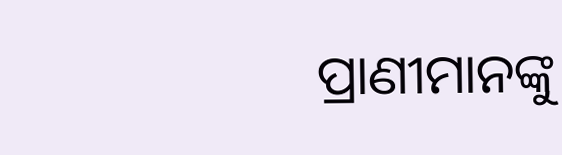ପ୍ରାଣୀମାନଙ୍କୁ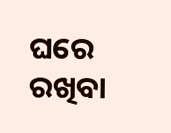ଘରେ ରଖିବା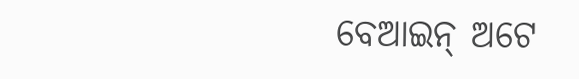ବେଆଇନ୍ ଅଟେ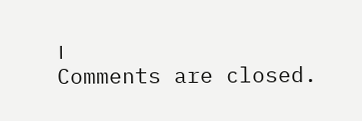।
Comments are closed.